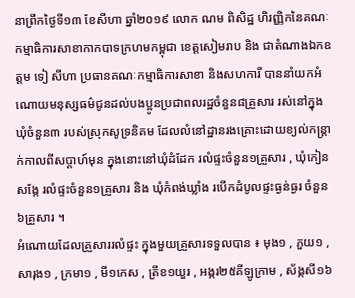នាព្រឹកថ្ងៃទី១៣ ខែសីហា ឆ្នាំ២០១៩ លោក ណម ពិសិដ្ឋ ហិរញ្ញិកនៃគណៈកម្មាធិការសាខាកាកបាទក្រហមកម្ពុជា ខេត្តសៀមរាប និង ជាតំណាងឯកឧត្តម ទៀ សីហា ប្រធានគណៈកម្មាធិការសាខា និងសហការី បាននាំយកអំណោយមនុស្សធម៌ជូនដល់បងប្អូនប្រជាពលរដ្ឋចំនួន៨គ្រួសារ រស់នៅក្នុងឃុំចំនួន៣ របស់ស្រុកសូទ្រនិគម ដែលលំនៅដ្ឋានរងគ្រោះដោយខ្យល់កន្ត្រាក់កាលពីសប្តាហ៍មុន ក្នុងនោះនៅឃុំដំដែក រលំផ្ទះចំនួន១គ្រួសារ , ឃុំកៀនសង្កែ រលំផ្ទះចំនួន១គ្រួសារ និង ឃុំកំពង់ឃ្លាំង របើកដំបូលផ្ទះធ្ងន់ធ្ងរ ចំនួន៦គ្រួសារ ។
អំណោយដែលគ្រួសាររលំផ្ទះ ក្នុងមួយគ្រួសារទទួលបាន ៖ មុង១ , ភួយ១ , សារុង១ , ក្រមា១ , មី១កេស , ត្រីខ១យួរ , អង្ករ២៥គីឡូក្រាម , ស័ង្កសី១៦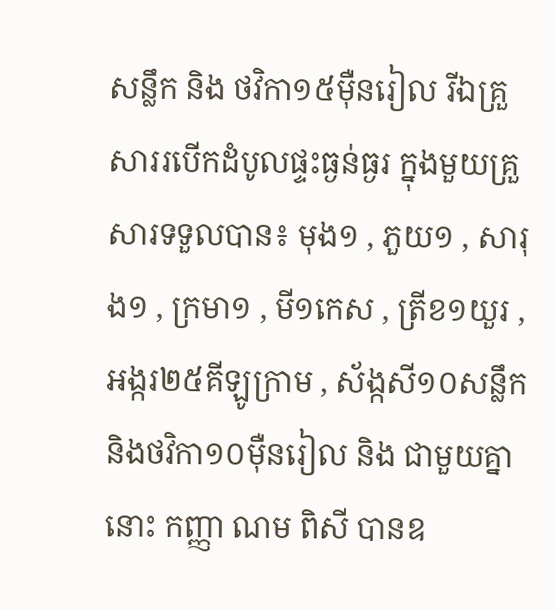សន្លឹក និង ថវិកា១៥ម៉ឺនរៀល រីឯគ្រួសាររបើកដំបូលផ្ទះធ្ងន់ធ្ងរ ក្នុងមួយគ្រួសារទទួលបាន៖ មុង១ , ភួយ១ , សារុង១ , ក្រមា១ , មី១កេស , ត្រីខ១យួរ , អង្ករ២៥គីឡូក្រាម , ស័ង្កសី១០សន្លឹក និងថវិកា១០ម៉ឺនរៀល និង ជាមួយគ្នានោះ កញ្ញា ណម ពិសី បានឧ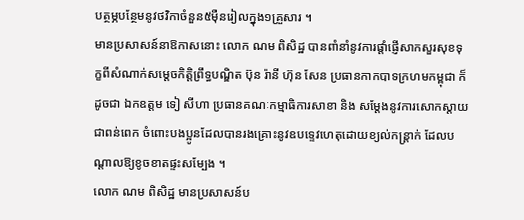បត្ថម្ភបន្ថែមនូវថវិកាចំនួន៥ម៉ឺនរៀលក្នុង១គ្រួសារ ។
មានប្រសាសន៍នាឱកាសនោះ លោក ណម ពិសិដ្ឋ បានពាំនាំនូវការផ្ដាំផ្ញើសាកសួរសុខទុក្ខពីសំណាក់សម្ដេចកិត្តិព្រឹទ្ធបណ្ឌិត ប៊ុន រ៉ានី ហ៊ុន សែន ប្រធានកាកបាទក្រហមកម្ពុជា ក៏ដូចជា ឯកឧត្តម ទៀ សីហា ប្រធានគណៈកម្មាធិការសាខា និង សម្ដែងនូវការសោកស្តាយជាពន់ពេក ចំពោះបងប្អូនដែលបានរងគ្រោះនូវឧបទ្ទេវហេតុដោយខ្យល់កន្ត្រាក់ ដែលបណ្ដាលឱ្យខូចខាតផ្ទះសម្បែង ។
លោក ណម ពិសិដ្ឋ មានប្រសាសន៍ប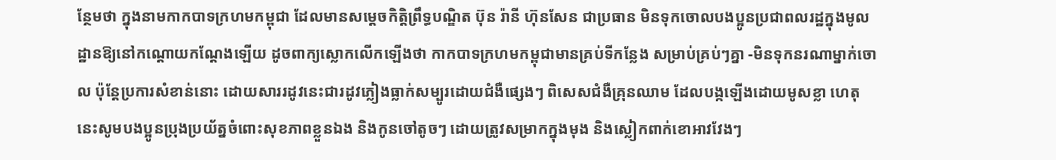ន្ថែមថា ក្នុងនាមកាកបាទក្រហមកម្ពុជា ដែលមានសម្តេចកិត្តិព្រឹទ្ធបណ្ឌិត ប៊ុន រ៉ានី ហ៊ុនសែន ជាប្រធាន មិនទុកចោលបងប្អូនប្រជាពលរដ្ឋក្នុងមូលដ្ឋានឱ្យនៅកណ្ដោយកណ្ដែងឡើយ ដូចពាក្យស្លោកលើកឡើងថា កាកបាទក្រហមកម្ពុជាមានគ្រប់ទីកន្លែង សម្រាប់គ្រប់ៗគ្នា -មិនទុកនរណាម្នាក់ចោល ប៉ុន្តែប្រការសំខាន់នោះ ដោយសាររដូវនេះជារដូវភ្លៀងធ្លាក់សម្បូរដោយជំងឺផ្សេងៗ ពិសេសជំងឺគ្រុនឈាម ដែលបង្កឡើងដោយមូសខ្លា ហេតុនេះសូមបងប្អូនប្រុងប្រយ័ត្នចំពោះសុខភាពខ្លួនឯង និងកូនចៅតូចៗ ដោយត្រូវសម្រាកក្នុងមុង និងស្លៀកពាក់ខោអាវវែងៗ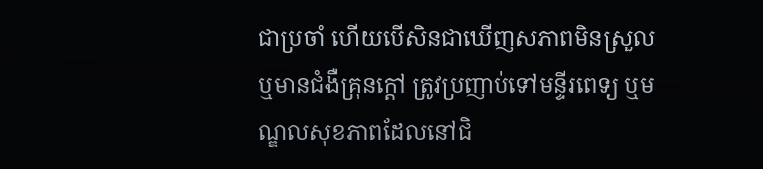ជាប្រចាំ ហើយបើសិនជាឃើញសភាពមិនស្រួល ឬមានជំងឺគ្រុនក្ដៅ ត្រូវប្រញាប់ទៅមន្ទីរពេទ្យ ឬមណ្ឌលសុខភាពដែលនៅជិ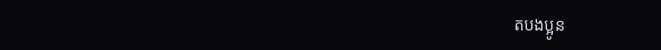តបងប្អូន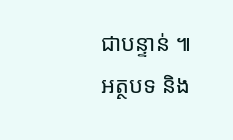ជាបន្ទាន់ ៕
អត្ថបទ និង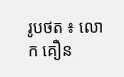រូបថត ៖ លោក គឿន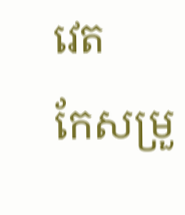វេត
កែសម្រួ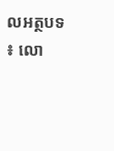លអត្ថបទ ៖ លោ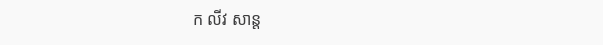ក លីវ សាន្ត